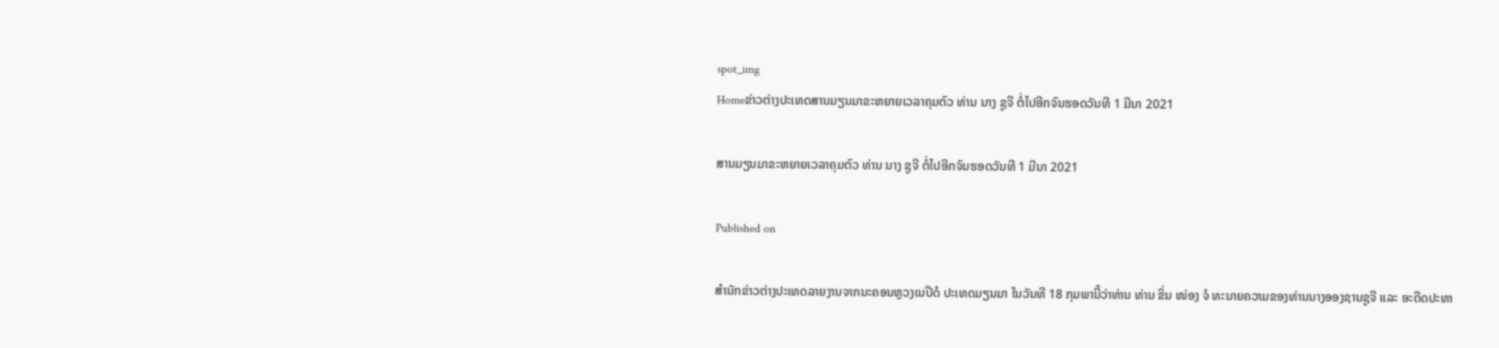spot_img
Homeຂ່າວຕ່າງປະເທດສານມຽນມາຂະຫຍາຍເວລາຄຸມຕົວ ທ່ານ ນາງ ຊູຈີ ຕໍ່ໄປອີກຈົນຮອດວັນທີ 1 ມີນາ 2021

ສານມຽນມາຂະຫຍາຍເວລາຄຸມຕົວ ທ່ານ ນາງ ຊູຈີ ຕໍ່ໄປອີກຈົນຮອດວັນທີ 1 ມີນາ 2021

Published on

ສຳນັກຂ່າວຕ່າງປະເທດລາຍງານຈາກນະຄອນຫຼວງເນປີດໍ ປະເທດມຽນມາ ໃນວັນທີ 18 ກຸມພານີ້ວ່າທ່ານ ທ່ານ ຂິ່ນ ໜ່ອງ ຈໍ ທະນາຍຄວາມຂອງທ່ານນາງອອງຊານຊູຈີ ແລະ ອະດີດປະທາ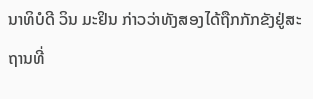ນາທິບໍດີ ວິນ ມະຢິນ ກ່າວວ່າທັງສອງໄດ້ຖືກກັກຂັງຢູ່ສະຖານທີ່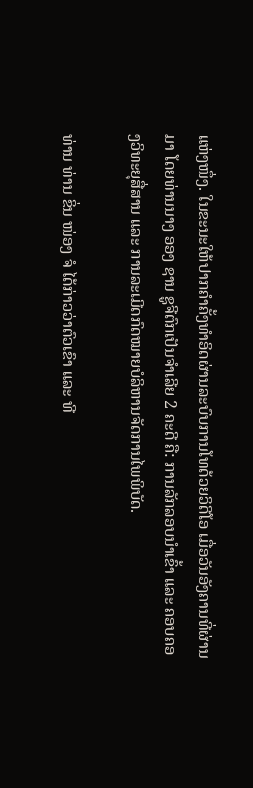ແຫ່ງໜຶ່ງ. ໃນຂະນະໃຫ້ປາກຄຳຄັ້ງທຳອິດຜ່ານລະບົບການໂທດ້ວຍວິດີໂອ ເມື່ອວັນອັງຄານທີ່ຜ່ານມາ ໂດຍທ່ານນາງ ອອງ ຊານ ຊູຈີຕົກເປັນຈຳເລີຍ 2 ຄະດີ ຄື: ການລັກລອບນຳເຂົ້າ ແລະ ຄອບຄອງວິທະຍຸສື່ສານ ແລະ ການລະເມີດກົດໝາຍບໍລິຫານຈັດການໄພພິບັດ.

ທ່ານ ທ່ານ ຂິ່ນ ໜ່ອງ ຈໍ ໄດ້ກ່າວວ່າຕົວເຂົາ ແລະ ທີ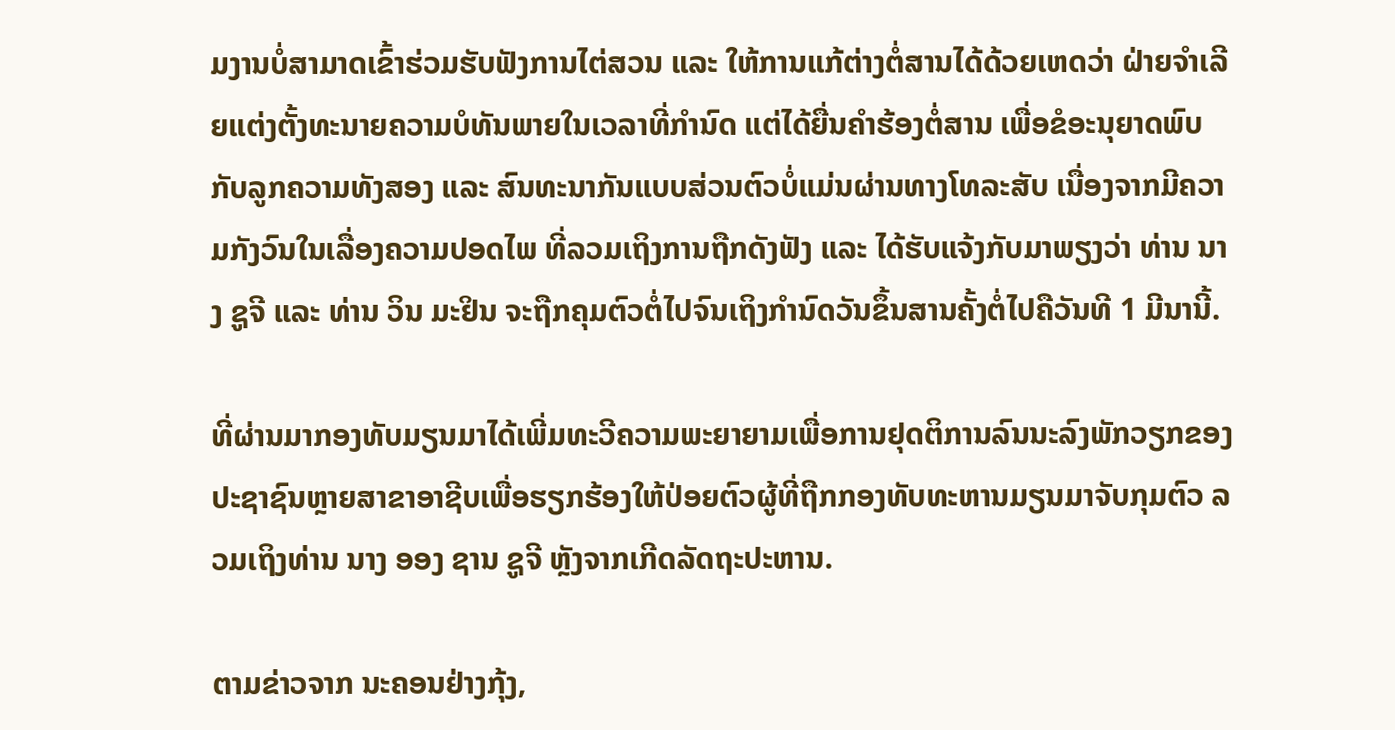ມງານບໍ່ສາມາດເຂົ້າຮ່ວມຮັບຟັງການໄຕ່ສວນ ແລະ ໃຫ້ການແກ້ຕ່າງຕໍ່ສານໄດ້ດ້ວຍເຫດວ່າ ຝ່າຍຈຳເລີຍແຕ່ງຕັ້ງທະນາຍຄວາມບໍທັນພາຍໃນເວລາທີ່ກຳນົດ ແຕ່ໄດ້ຍື່ນຄຳຮ້ອງຕໍ່ສານ ເພື່ອຂໍອະນຸຍາດພົບກັບລູກຄວາມທັງສອງ ແລະ ສົນທະນາກັນແບບສ່ວນຕົວບໍ່ແມ່ນຜ່ານທາງໂທລະສັບ ເນື່ອງຈາກມີຄວາມກັງວົນໃນເລື່ອງຄວາມປອດໄພ ທີ່ລວມເຖິງການຖືກດັງຟັງ ແລະ ໄດ້ຮັບແຈ້ງກັບມາພຽງວ່າ ທ່ານ ນາງ ຊູຈີ ແລະ ທ່ານ ວິນ ມະຢິນ ຈະຖືກຄຸມຕົວຕໍ່ໄປຈົນເຖິງກຳນົດວັນຂຶ້ນສານຄັ້ງຕໍ່ໄປຄືວັນທີ 1 ມີນານີ້.

ທີ່ຜ່ານມາກອງທັບມຽນມາໄດ້ເພີ່ມທະວີຄວາມພະຍາຍາມເພື່ອການຢຸດຕິການລົນນະລົງພັກວຽກຂອງປະຊາຊົນຫຼາຍສາຂາອາຊີບເພື່ອຮຽກຮ້ອງໃຫ້ປ່ອຍຕົວຜູ້ທີ່ຖືກກອງທັບທະຫານມຽນມາຈັບກຸມຕົວ ລວມເຖິງທ່ານ ນາງ ອອງ ຊານ ຊູຈີ ຫຼັງຈາກເກີດລັດຖະປະຫານ.

ຕາມຂ່າວຈາກ ນະຄອນຢ່າງກຸ້ງ,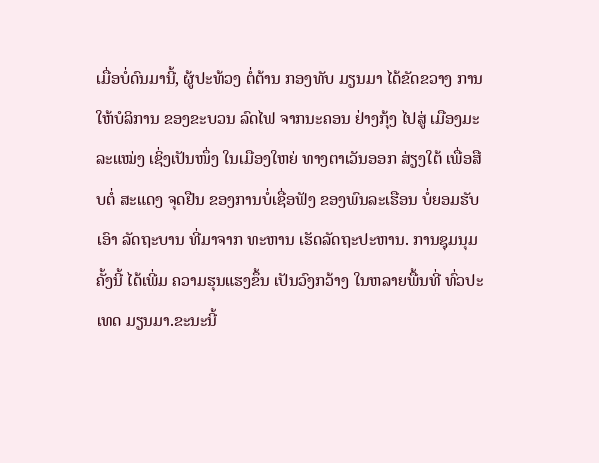ເມື່ອບໍ່ດົນມານີ້, ຜູ້ປະທ້ວງ ຕໍ່ຕ້ານ ກອງທັບ ມຽນມາ ໄດ້ຂັດຂວາງ ການໃຫ້ບໍລິການ ຂອງຂະບວນ ລົດໄຟ ຈາກນະຄອນ ຢ່າງກຸ້ງ ໄປສູ່ ເມືອງມະລະແໝ່ງ ເຊິ່ງເປັນໜຶ່ງ ໃນເມືອງໃຫຍ່ ທາງຕາເວັນອອກ ສ່ຽງໃຕ້ ເພື່ອສືບຕໍ່ ສະແດງ ຈຸດຢືນ ຂອງການບໍ່ເຊື່ອຟັງ ຂອງພົນລະເຮືອນ ບໍ່ຍອມຮັບເອົາ ລັດຖະບານ ທີ່ມາຈາກ ທະຫານ ເຮັດລັດຖະປະຫານ. ການຊຸມນຸມຄັ້ງນີ້ ໄດ້ເພີ່ມ ຄວາມຮຸນແຮງຂຶ້ນ ເປັນວົງກວ້າງ ໃນຫລາຍພື້ນທີ່ ທົ່ວປະເທດ ມຽນມາ.ຂະນະນີ້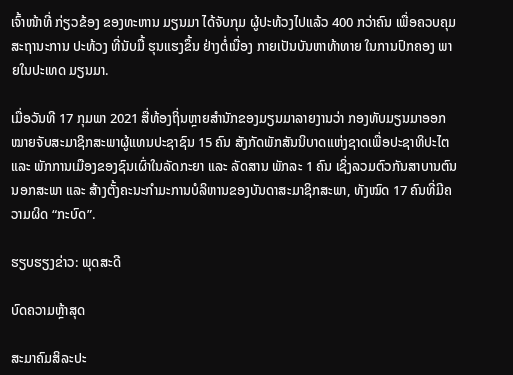ເຈົ້າໜ້າທີ່ ກ່ຽວຂ້ອງ ຂອງທະຫານ ມຽນມາ ໄດ້ຈັບກຸມ ຜູ້ປະທ້ວງໄປແລ້ວ 400 ກວ່າຄົນ ເພື່ອຄວບຄຸມ ສະຖານະການ ປະທ້ວງ ທີ່ນັບມື້ ຮຸນແຮງຂຶ້ນ ຢ່າງຕໍ່ເນື່ອງ ກາຍເປັນບັນຫາທ້າທາຍ ໃນການປົກຄອງ ພາຍໃນປະເທດ ມຽນມາ.

ເມື່ອວັນທີ 17 ກຸມພາ 2021 ສື່ທ້ອງຖິ່ນຫຼາຍສຳນັກຂອງມຽນມາລາຍງານວ່າ ກອງທັບມຽນມາອອກໝາຍຈັບສະມາຊິກສະພາຜູ້ແທນປະຊາຊົນ 15 ຄົນ ສັງກັດພັກສັນນິບາດແຫ່ງຊາດເພື່ອປະຊາທິປະໄຕ ແລະ ພັກການເມືອງຂອງຊົນເຜົ່າໃນລັດກະຍາ ແລະ ລັດສານ ພັກລະ 1 ຄົນ ເຊິ່ງລວມຕົວກັນສາບານຕົນນອກສະພາ ແລະ ສ້າງຕັ້ງຄະນະກຳມະການບໍລິຫານຂອງບັນດາສະມາຊິກສະພາ, ທັງໝົດ 17 ຄົນທີ່ມີຄວາມຜິດ “ກະບົດ”.

ຮຽບຮຽງຂ່າວ: ພຸດສະດີ

ບົດຄວາມຫຼ້າສຸດ

ສະມາຄົມສິລະປະ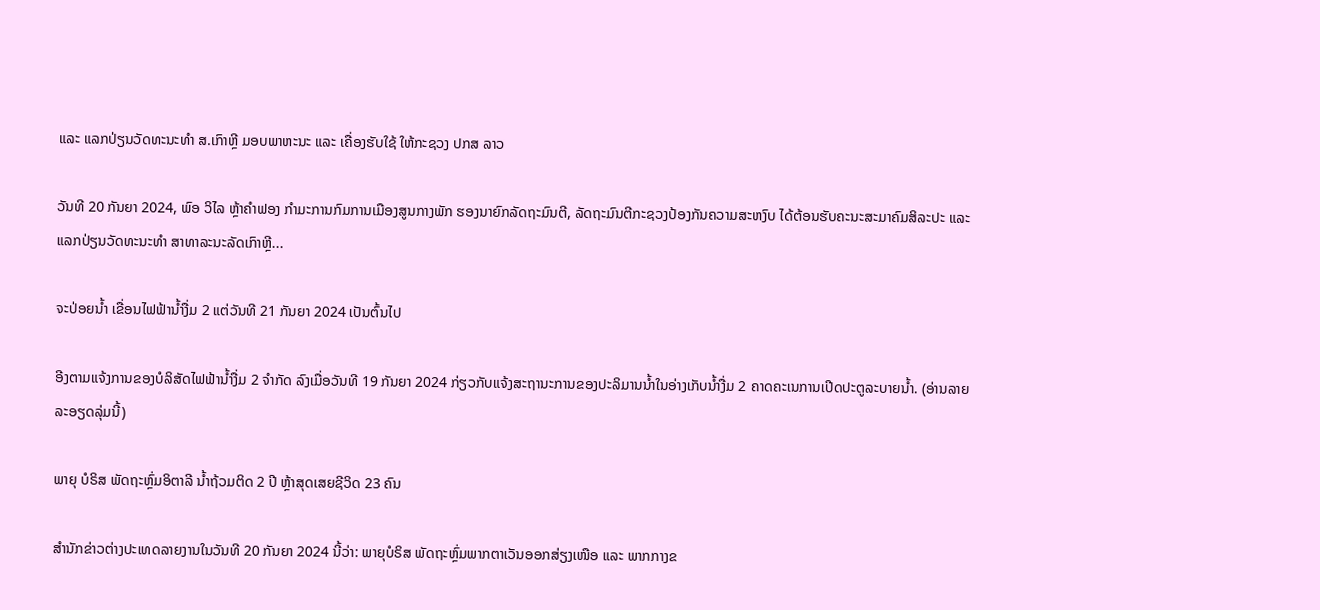ແລະ ແລກປ່ຽນວັດທະນະທຳ ສ.ເກົາຫຼີ ມອບພາຫະນະ ແລະ ເຄື່ອງຮັບໃຊ້ ໃຫ້ກະຊວງ ປກສ ລາວ

ວັນທີ 20 ກັນຍາ 2024, ພົອ ວິໄລ ຫຼ້າຄຳຟອງ ກຳມະການກົມການເມືອງສູນກາງພັກ ຮອງນາຍົກລັດຖະມົນຕີ, ລັດຖະມົນຕີກະຊວງປ້ອງກັນຄວາມສະຫງົບ ໄດ້ຕ້ອນຮັບຄະນະສະມາຄົມສິລະປະ ແລະ ແລກປ່ຽນວັດທະນະທຳ ສາທາລະນະລັດເກົາຫຼີ...

ຈະປ່ອຍນ້ຳ ເຂື່ອນໄຟຟ້ານ້ຳງື່ມ 2 ແຕ່ວັນທີ 21 ກັນຍາ 2024 ເປັນຕົ້ນໄປ

ອີງຕາມແຈ້ງການຂອງບໍລິສັດໄຟຟ້ານໍ້າງື່ມ 2 ຈຳກັດ ລົງເມື່ອວັນທີ 19 ກັນຍາ 2024 ກ່ຽວກັບແຈ້ງສະຖານະການຂອງປະລິມານນໍ້າໃນອ່າງເກັບນໍ້າງື່ມ 2 ຄາດຄະເນການເປີດປະຕູລະບາຍນໍ້າ. (ອ່ານລາຍລະອຽດລຸ່ມນີ້)

ພາຍຸ ບໍຣິສ ພັດຖະຫຼົ່ມອິຕາລີ ນ້ຳຖ້ວມຕິດ 2 ປີ ຫຼ້າສຸດເສຍຊີວິດ 23 ຄົນ

ສຳນັກຂ່າວຕ່າງປະເທດລາຍງານໃນວັນທີ 20 ກັນຍາ 2024 ນີ້ວ່າ: ພາຍຸບໍຣິສ ພັດຖະຫຼົ່ມພາກຕາເວັນອອກສ່ຽງເໜືອ ແລະ ພາກກາງຂ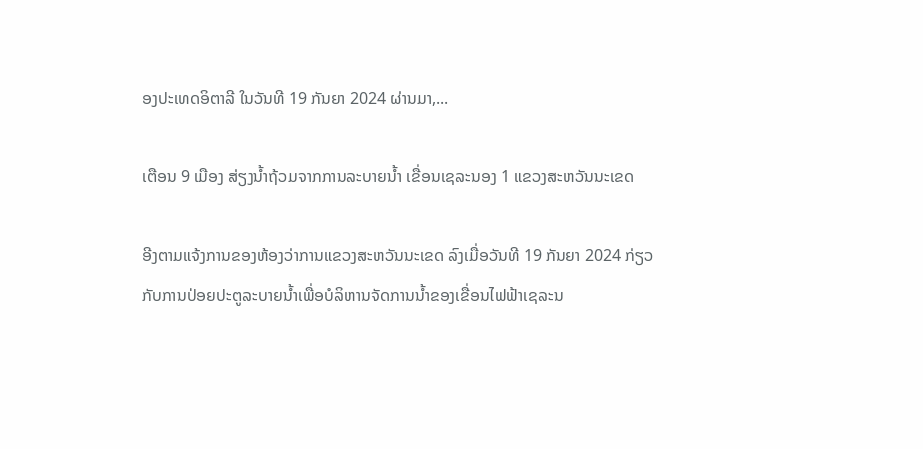ອງປະເທດອິຕາລີ ໃນວັນທີ 19 ກັນຍາ 2024 ຜ່ານມາ,...

ເຕືອນ 9 ເມືອງ ສ່ຽງນໍ້າຖ້ວມຈາກການລະບາຍນໍ້າ ເຂື່ອນເຊລະນອງ 1 ແຂວງສະຫວັນນະເຂດ

ອີງຕາມແຈ້ງການຂອງຫ້ອງວ່າການແຂວງສະຫວັນນະເຂດ ລົງເມື່ອວັນທີ 19 ກັນຍາ 2024 ກ່ຽວກັບການປ່ອຍປະຕູລະບາຍນໍ້າເພື່ອບໍລິຫານຈັດການນໍ້າຂອງເຂື່ອນໄຟຟ້າເຊລະນ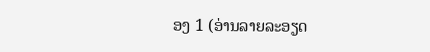ອງ 1 (ອ່ານລາຍລະອຽດ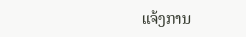ແຈ້ງການ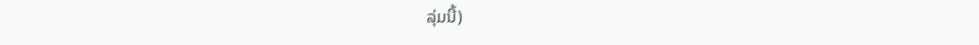ລຸ່ມນີ້)